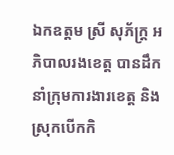ឯកឧត្ដម ស្រី សុភ័ក្ដ្រ អភិបាលរងខេត្ដ បានដឹកនាំក្រុមការងារខេត្ត និងស្រុកបើកកិ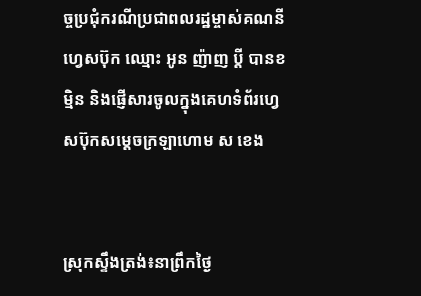ច្ចប្រជុំករណីប្រជាពលរដ្ឋម្ចាស់គណនីហ្វេសប៊ុក ឈ្មោះ អូន ញ៉ាញ ប្ដី បានខម្មិន និងផ្ញើសារចូលក្នុងគេហទំព័រហ្វេសប៊ុកសម្ដេចក្រឡាហោម ស ខេង


ស្រុកស្ទឹងត្រង់៖នាព្រឹកថ្ងៃ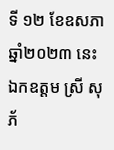ទី ១២ ខែឧសភា ឆ្នាំ២០២៣ នេះ ឯកឧត្ដម ស្រី សុភ័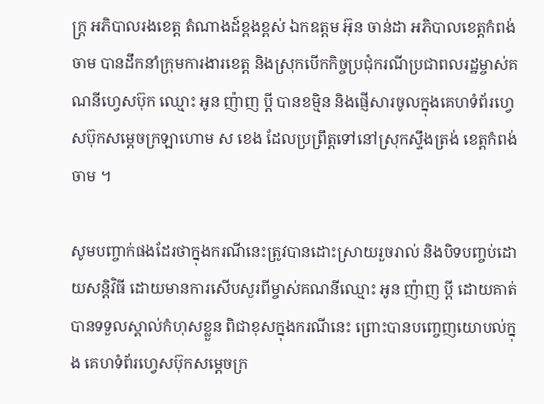ក្ដ្រ អភិបាលរងខេត្ដ តំណាងដ៍ខ្ពងខ្ពស់ ឯកឧត្ដម អ៊ុន ចាន់ដា អភិបាលខេត្តកំពង់ចាម បានដឹកនាំក្រុមការងារខេត្ត និងស្រុកបើកកិច្ចប្រជុំករណីប្រជាពលរដ្ឋម្ចាស់គណនីហ្វេសប៊ុក ឈ្មោះ អូន ញ៉ាញ ប្ដី បានខម្មិន និងផ្ញើសារចូលក្នុងគេហទំព័រហ្វេសប៊ុកសម្ដេចក្រឡាហោម ស ខេង ដែលប្រព្រឹត្តទៅនៅស្រុកស្ទឹងត្រង់ ខេត្តកំពង់ចាម ។

សូមបញ្ចាក់ផងដែរថាក្នុងករណីនេះត្រូវបានដោះស្រាយរួចរាល់ និងបិទបញ្ចប់ដោយសន្តិវិធី ដោយមានការសើបសួរពីម្ចាស់គណនីឈ្មោះ អូន ញ៉ាញ ប្ដី ដោយគាត់បានទទួលស្គាល់កំហុសខ្លួន ពិជាខុសក្នុងករណីនេះ ព្រោះបានបញ្ចេញយោបល់ក្នុង គេហទំព័រហ្វេសប៊ុកសម្ដេចក្រ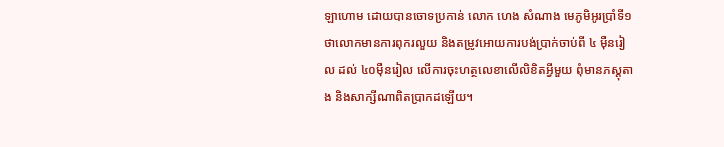ឡាហោម ដោយបានចោទប្រកាន់ លោក ហេង សំណាង មេភូមិអូរប្រាំទី១ ថាលោកមានការពុករលួយ និងតម្រូវអោយការបង់ប្រាក់ចាប់ពី ៤ មុឺនរៀល ដល់ ៤០មុឺនរៀល លើការចុះហត្ថលេខាលើលិខិតអ្វីមួយ ពុំមានភស្តុតាង និងសាក្សីណាពិតប្រាកដឡើយ។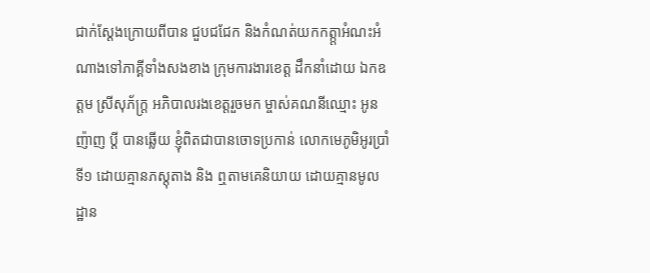ជាក់ស្ដែងក្រោយពីបាន ជួបជជែក និងកំណត់យកកត្ក្តាអំណះអំណាងទៅភាគ្គីទាំងសងខាង ក្រុមការងារខេត្ដ ដឹកនាំដោយ ឯកឧត្ដម ស្រីសុភ័ក្ដ្រ អភិបាលរងខេត្តរួចមក ម្ចាស់គណនីឈ្មោះ អូន ញ៉ាញ ប្ដី បានឆ្លើយ ខ្ញុំពិតជាបានចោទប្រកាន់ លោកមេភូមិអូរប្រាំទី១ ដោយគ្មានភស្តុតាង និង ឮតាមគេនិយាយ ដោយគ្មានមូលដ្ឋាន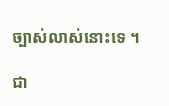ច្បាស់លាស់នោះទេ ។

ជា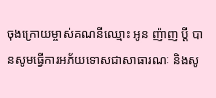ចុងក្រោយម្ចាស់គណនីឈ្មោះ អូន ញ៉ាញ ប្ដី បានសូមធ្វើការអភ័យទោសជាសាធារណៈ និងសូ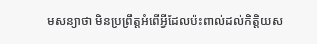មសន្យាថា មិនប្រព្រឹត្តអំពើអ្វីដែលប៉ះពាល់ដល់កិត្តិយស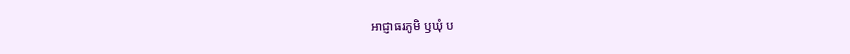អាជ្ញាធរភូមិ ឫឃុំ ប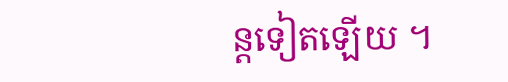ន្តទៀតឡើយ ។